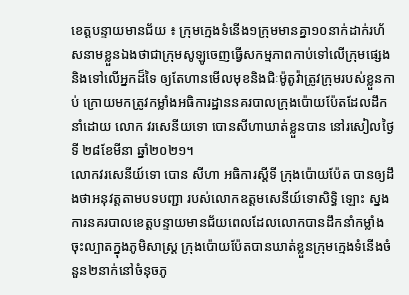ខេត្តបន្ទាយមានជ័យ ៖ ក្រុមក្មេងទំនើង១ក្រុមមានគ្នា១០នាក់ដាក់រហ័សនាមខ្លួនឯងថាជាក្រុមសូឡូចេញធ្វើសកម្មភាពកាប់ទៅលើក្រុមផ្សេង និងទៅលើអ្នកដ៏ទៃ ឲ្យតែហានមើលមុខនិងជិៈម៉ូតូវ៉ាត្រូវក្រុមរបស់ខ្លួនកាប់ ក្រោយមកត្រូវកម្លាំងអធិការដ្ឋាននគរបាលក្រុងប៉ោយប៉ែតដែលដឹកនាំដោយ លោក វរសេនីយទោ បោនសីហាឃាត់ខ្លួនបាន នៅរសៀលថ្ងៃទី ២៨ខែមីនា ឆ្នាំ២០២១។
លោកវរសេនីយ៍ទោ បោន សីហា អធិការស្តីទី ក្រុងប៉ោយប៉ែត បានឲ្យដឹងថាអនុវត្តតាមបទបញ្ជា របស់លោកឧត្តមសេនីយ៍ទោសិទ្ធិ ឡោះ ស្នងការនគរបាលខេត្តបន្ទាយមានជ័យពេលដែលលោកបានដឹកនាំកម្លាំងចុះល្បាតក្នុងភូមិសាស្រ្ត ក្រុងប៉ោយប៉ែតបានឃាត់ខ្លួនក្រុមក្មេងទំនើងចំនួន២នាក់នៅចំនុចភូ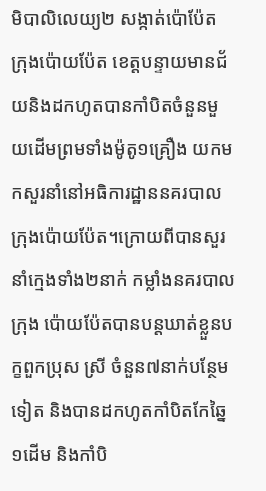មិបាលិលេយ្យ២ សង្កាត់ប៉ោប៉ែត ក្រុងប៉ោយប៉ែត ខេត្តបន្ទាយមានជ័យនិងដកហូតបានកាំបិតចំនួនមួយដើមព្រមទាំងម៉ូតូ១គ្រឿង យកមកសួរនាំនៅអធិការដ្ឋាននគរបាលក្រុងប៉ោយប៉ែត។ក្រោយពីបានសួរនាំក្មេងទាំង២នាក់ កម្លាំងនគរបាលក្រុង ប៉ោយប៉ែតបានបន្តឃាត់ខ្លួនបក្ខពួកប្រុស ស្រី ចំនួន៧នាក់បន្ថែមទៀត និងបានដកហូតកាំបិតកែឆ្នៃ១ដើម និងកាំបិ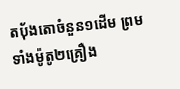តប៉័ងតោចំនួន១ដើម ព្រមទាំងម៉ូតូ២គ្រឿង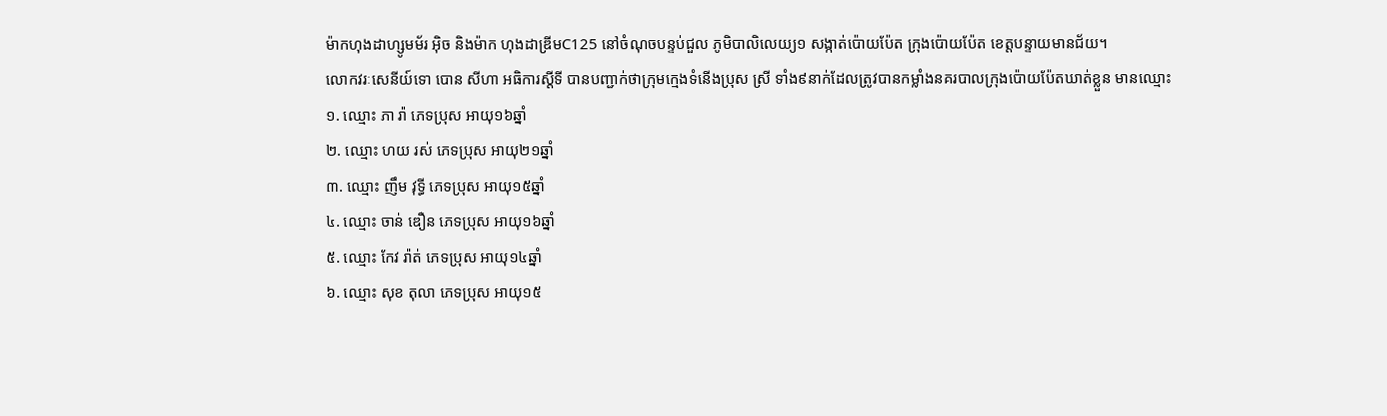ម៉ាកហុងដាហ្សូមម័រ អ៊ិច និងម៉ាក ហុងដាឌ្រីមC125 នៅចំណុចបន្ទប់ជួល ភូមិបាលិលេយ្យ១ សង្កាត់ប៉ោយប៉ែត ក្រុងប៉ោយប៉ែត ខេត្តបន្ទាយមានជ័យ។
លោកវរៈសេនីយ៍ទោ បោន សីហា អធិការស្តីទី បានបញ្ជាក់ថាក្រុមក្មេងទំនើងប្រុស ស្រី ទាំង៩នាក់ដែលត្រូវបានកម្លាំងនគរបាលក្រុងប៉ោយប៉ែតឃាត់ខ្លួន មានឈ្មោះ
១. ឈ្មោះ ភា រ៉ា ភេទប្រុស អាយុ១៦ឆ្នាំ
២. ឈ្មោះ ហយ រស់ ភេទប្រុស អាយុ២១ឆ្នាំ
៣. ឈ្មោះ ញឹម វុទ្ធី ភេទប្រុស អាយុ១៥ឆ្នាំ
៤. ឈ្មោះ ចាន់ ឌឿន ភេទប្រុស អាយុ១៦ឆ្នាំ
៥. ឈ្មោះ កែវ រ៉ាត់ ភេទប្រុស អាយុ១៤ឆ្នាំ
៦. ឈ្មោះ សុខ តុលា ភេទប្រុស អាយុ១៥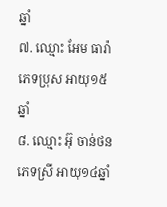ឆ្នាំ
៧. ឈ្មោះ អែម ធារ៉ា ភេទប្រុស អាយុ១៥ឆ្នាំ
៨. ឈ្មោះ អ៊ុ ចាន់ថន ភេទស្រី អាយុ១៤ឆ្នាំ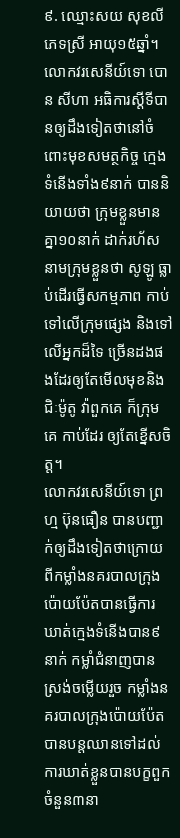៩. ឈ្មោះសយ សុខលី ភេទស្រី អាយុ១៥ឆ្នាំ។
លោកវរសេនីយ៍ទោ បោន សីហា អធិការស្តីទីបានឲ្យដឹងទៀតថានៅចំពោះមុខសមត្ថកិច្ច ក្មេងទំនើងទាំង៩នាក់ បាននិយាយថា ក្រុមខ្លួនមានគ្នា១០នាក់ ដាក់រហ័សនាមក្រុមខ្លួនថា សូឡូ ធ្លាប់ដើរធ្វើសកម្មភាព កាប់ទៅលើក្រុមផ្សេង និងទៅលើអ្នកដ៏ទៃ ច្រើនដងផងដែរឲ្យតែមើលមុខនិងជិៈម៉ូតូ វ៉ាពួកគេ ក៏ក្រុមគេ កាប់ដែរ ឲ្យតែខ្នើសចិត្ត។
លោកវរសេនីយ៍ទោ ព្រហ្ម ប៊ុនធឿន បានបញ្ជាក់ឲ្យដឹងទៀតថាក្រោយពីកម្លាំងនគរបាលក្រុងប៉ោយប៉ែតបានធ្វើការឃាត់ក្មេងទំនើងបាន៩នាក់ កម្លាំជំនាញបានស្រង់ចម្លើយរួច កម្លាំងនគរបាលក្រុងប៉ោយប៉ែត បានបន្តឈានទៅដល់ការឃាត់ខ្លួនបានបក្ខពួកចំនួន៣នា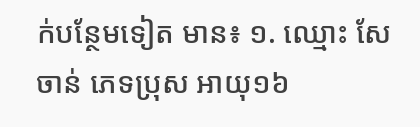ក់បន្ថែមទៀត មាន៖ ១. ឈ្មោះ សែ ចាន់ ភេទប្រុស អាយុ១៦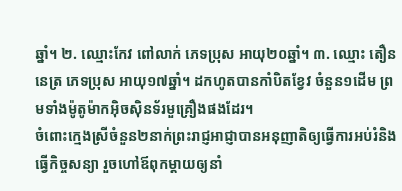ឆ្នាំ។ ២. ឈ្មោះកែវ ពៅលាក់ ភេទប្រុស អាយុ២០ឆ្នាំ។ ៣. ឈ្មោះ តឿន នេត្រ ភេទប្រុស អាយុ១៧ឆ្នាំ។ ដកហូតបានកាំបិតខ្វែវ ចំនួន១ដើម ព្រមទាំងម៉ូតូម៉ាកអ៊ិចស៊ិនទ័រមួគ្រឿងផងដែរ។
ចំពោះក្មេងស្រីចំនួន២នាក់ព្រះរាជ្ញអាជ្ញាបានអនុញាតិឲ្យធ្វើការអប់រំនិងធ្វើកិច្ចសន្យា រួចហៅឪពុកម្តាយឲ្យនាំ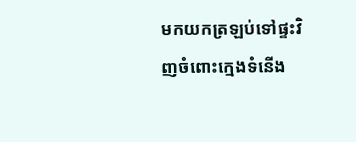មកយកត្រឡប់ទៅផ្ទះវិញចំពោះក្មេងទំនើង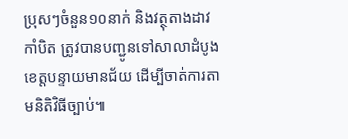ប្រុសៗចំនួន១០នាក់ និងវត្ថុតាងដាវ កាំបិត ត្រូវបានបញ្ជូនទៅសាលាដំបូងខេត្តបន្ទាយមានជ័យ ដើម្បីចាត់ការតាមនិតិវិធីច្បាប់៕